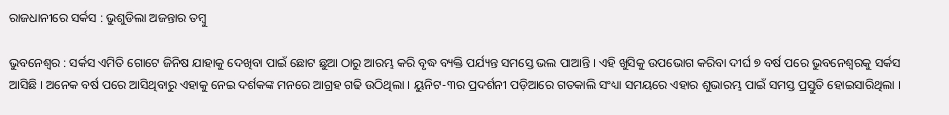ରାଜଧାନୀରେ ସର୍କସ : ଭୁଶୁଡିଲା ଅଜନ୍ତାର ତମ୍ବୁ

ଭୁବନେଶ୍ୱର : ସର୍କସ ଏମିତି ଗୋଟେ ଜିନିଷ ଯାହାକୁ ଦେଖିବା ପାଇଁ ଛୋଟ ଛୁଆ ଠାରୁ ଆରମ୍ଭ କରି ବୃଦ୍ଧ ବ୍ୟକ୍ତି ପର୍ଯ୍ୟନ୍ତ ସମସ୍ତେ ଭଲ ପାଆନ୍ତି । ଏହି ଖୁସିକୁ ଉପଭୋଗ କରିବା ଦୀର୍ଘ ୭ ବର୍ଷ ପରେ ଭୁବନେଶ୍ୱରକୁ ସର୍କସ ଆସିଛି । ଅନେକ ବର୍ଷ ପରେ ଆସିଥିବାରୁ ଏହାକୁ ନେଇ ଦର୍ଶକଙ୍କ ମନରେ ଆଗ୍ରହ ଗଢି ଉଠିଥିଲା । ୟୁନିଟ-୩ର ପ୍ରଦର୍ଶନୀ ପଡ଼ିଆରେ ଗତକାଲି ସଂଧ୍ୟା ସମୟରେ ଏହାର ଶୁଭାରମ୍ଭ ପାଇଁ ସମସ୍ତ ପ୍ରସ୍ତୁତି ହୋଇସାରିଥିଲା ।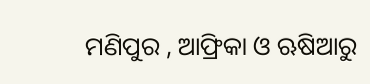ମଣିପୁର , ଆଫ୍ରିକା ଓ ଋଷିଆରୁ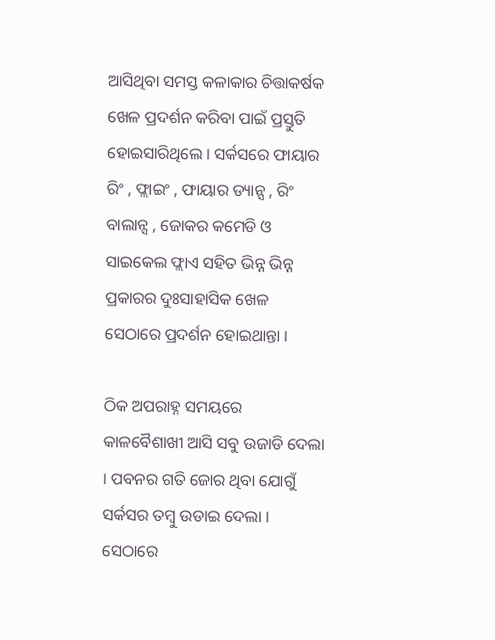ଆସିଥିବା ସମସ୍ତ କଳାକାର ଚିତ୍ତାକର୍ଷକ ଖେଳ ପ୍ରଦର୍ଶନ କରିବା ପାଇଁ ପ୍ରସ୍ତୁତି ହୋଇସାରିଥିଲେ । ସର୍କସରେ ଫାୟାର ରିଂ , ଫ୍ଲାଇଂ , ଫାୟାର ଡ୍ୟାନ୍ସ , ରିଂ ବାଲାନ୍ସ , ଜୋକର କମେଡି ଓ ସାଇକେଲ ଫ୍ଲାଏ ସହିତ ଭିନ୍ନ ଭିନ୍ନ ପ୍ରକାରର ଦୁଃସାହାସିକ ଖେଳ ସେଠାରେ ପ୍ରଦର୍ଶନ ହୋଇଥାନ୍ତା ।

ଠିକ ଅପରାହ୍ନ ସମୟରେ କାଳବୈଶାଖୀ ଆସି ସବୁ ଉଜାଡି ଦେଲା । ପବନର ଗତି ଜୋର ଥିବା ଯୋଗୁଁ ସର୍କସର ତମ୍ବୁ ଉଡାଇ ଦେଲା । ସେଠାରେ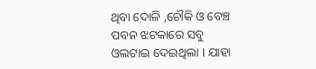ଥିବା ଦୋଳି ,ଚୌକି ଓ ବେଞ୍ଚ ପବନ ଝଟକାରେ ସବୁ ଓଲଟାଇ ଦେଇଥିଲା । ଯାହା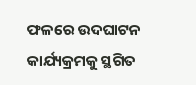ଫଳରେ ଉଦଘାଟନ କାର୍ଯ୍ୟକ୍ରମକୁ ସ୍ଥଗିତ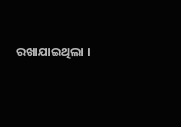ରଖାଯାଇଥିଲା ।